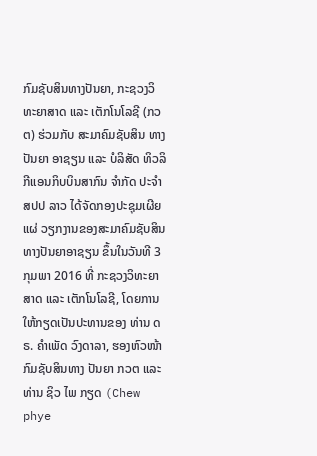ກົມຊັບສິນທາງປັນຍາ, ກະຊວງວິທະຍາສາດ ແລະ ເຕັກໂນໂລຊີ (ກວຕ) ຮ່ວມກັບ ສະມາຄົມຊັບສິນ ທາງປັນຍາ ອາຊຽນ ແລະ ບໍລິສັດ ທິວລິກີແອນກິບບິນສາກົນ ຈຳກັດ ປະຈຳ ສປປ ລາວ ໄດ້ຈັດກອງປະຊຸມເຜີຍແຜ່ ວຽກງານຂອງສະມາຄົມຊັບສິນທາງປັນຍາອາຊຽນ ຂຶ້ນໃນວັນທີ 3 ກຸມພາ 2016 ທີ່ ກະຊວງວິທະຍາສາດ ແລະ ເຕັກໂນໂລຊີ, ໂດຍການໃຫ້ກຽດເປັນປະທານຂອງ ທ່ານ ດຣ. ຄຳເພັດ ວົງດາລາ, ຮອງຫົວໜ້າກົມຊັບສິນທາງ ປັນຍາ ກວຕ ແລະ ທ່ານ ຊິວ ໄພ ກຽດ (Chew phye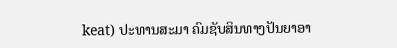keat) ປະທານສະມາ ຄົມຊັບສິນທາງປັນຍາອາ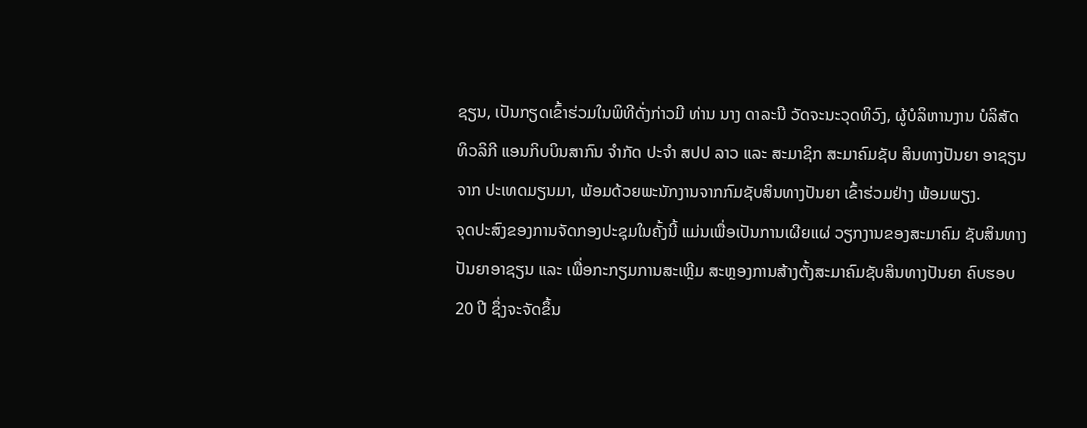ຊຽນ, ເປັນກຽດເຂົ້າຮ່ວມໃນພິທີດັ່ງກ່າວມີ ທ່ານ ນາງ ດາລະນີ ວັດຈະນະວຸດທິວົງ, ຜູ້ບໍລິຫານງານ ບໍລິສັດ ທິວລິກີ ແອນກິບບິນສາກົນ ຈໍາກັດ ປະຈໍາ ສປປ ລາວ ແລະ ສະມາຊິກ ສະມາຄົມຊັບ ສິນທາງປັນຍາ ອາຊຽນ ຈາກ ປະເທດມຽນມາ, ພ້ອມດ້ວຍພະນັກງານຈາກກົມຊັບສິນທາງປັນຍາ ເຂົ້າຮ່ວມຢ່າງ ພ້ອມພຽງ.
ຈຸດປະສົງຂອງການຈັດກອງປະຊຸມໃນຄັ້ງນີ້ ແມ່ນເພື່ອເປັນການເຜີຍແຜ່ ວຽກງານຂອງສະມາຄົມ ຊັບສິນທາງປັນຍາອາຊຽນ ແລະ ເພື່ອກະກຽມການສະເຫຼີມ ສະຫຼອງການສ້າງຕັ້ງສະມາຄົມຊັບສິນທາງປັນຍາ ຄົບຮອບ 20 ປີ ຊຶ່ງຈະຈັດຂຶ້ນ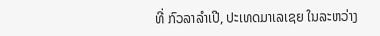ທີ່ ກົວລາລຳເປີ, ປະເທດມາເລເຊຍ ໃນລະຫວ່າງ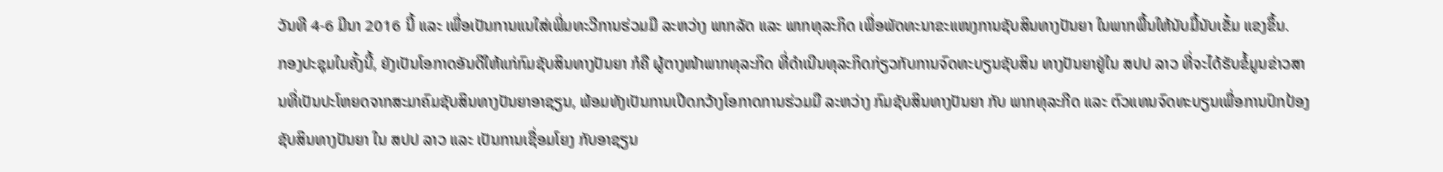ວັນທີ 4-6 ມີນາ 2016 ນີ້ ແລະ ເພື່ອເປັນການແນໃສ່ເພີ່ມທະວີການຮ່ວມມື ລະຫວ່າງ ພາກລັດ ແລະ ພາກທຸລະກິດ ເພື່ອພັດທະນາຂະແໜງການຊັບສິນທາງປັນຍາ ໃນພາກພື້ນໃຫ້ນັບມື້ນັບເຂັ້ມ ແຂງຂຶ້ນ.
ກອງປະຊຸມໃນຄັ້ງນີ້, ຍັງເປັນໂອກາດອັນດີໃຫ້ແກ່ກົມຊັບສິນທາງປັນຍາ ກໍຄື ຜູ້ຕາງໜ້າພາກທຸລະກິດ ທີ່ດຳເນີນທຸລະກິດກ່ຽວກັບການຈົດທະບຽນຊັບສິນ ທາງປັນຍາຢູ່ໃນ ສປປ ລາວ ທີ່ຈະໄດ້ຮັບຂໍ້ມູນຂ່າວສານທີ່ເປັນປະໂຫຍດຈາກສະມາຄົມຊັບສິນທາງປັນຍາອາຊຽນ, ພ້ອມທັງເປັນການເປີດກວ້າງໂອກາດການຮ່ວມມື ລະຫວ່າງ ກົມຊັບສິນທາງປັນຍາ ກັບ ພາກທຸລະກີດ ແລະ ຕົວແທນຈົດທະບຽນເພື່ອການປົກປ້ອງຊັບສິນທາງປັນຍາ ໃນ ສປປ ລາວ ແລະ ເປັນການເຊື່ອມໂຍງ ກັບອາຊຽນ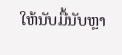ໃຫ້ນັບມື້ນັບຫຼາ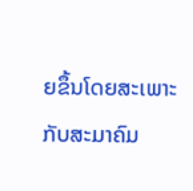ຍຂຶ້ນໂດຍສະເພາະກັບສະມາຄົມ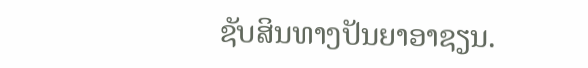ຊັບສິນທາງປັນຍາອາຊຽນ.